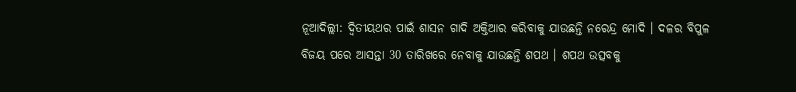ନୂଆଦିଲ୍ଲୀ: ଦ୍ବିତୀୟଥର ପାଇଁ ଶାସନ ଗାଦି ଅକ୍ତିଆର କରିବାକୁ ଯାଉଛନ୍ତି ନରେନ୍ଦ୍ର ମୋଦି । ଦଳର ବିପୁଳ ବିଜୟ ପରେ ଆସନ୍ତା 30 ତାରିଖରେ ନେବାକୁ ଯାଉଛନ୍ତି ଶପଥ । ଶପଥ ଉତ୍ସବକୁ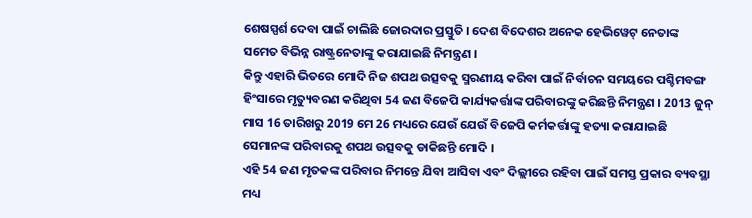ଶେଷସ୍ପର୍ଶ ଦେବା ପାଇଁ ଚାଲିଛି ଜୋରଦାର ପ୍ରସ୍ତୁତି । ଦେଶ ବିଦେଶର ଅନେକ ହେଭିୱେଟ୍ ନେତାଙ୍କ ସମେତ ବିଭିନ୍ନ ରାଷ୍ଟ୍ରନେତାଙ୍କୁ କରାଯାଇଛି ନିମନ୍ତ୍ରଣ ।
କିନ୍ତୁ ଏହାରି ଭିତରେ ମୋଦି ନିଜ ଶପଥ ଉତ୍ସବକୁ ସ୍ମରଣୀୟ କରିବା ପାଇଁ ନିର୍ବାଚନ ସମୟରେ ପଶ୍ଚିମବଙ୍ଗ ହିଂସାରେ ମୃତ୍ୟୁବରଣ କରିଥିବା 54 ଜଣ ବିଜେପି କାର୍ଯ୍ୟକର୍ତ୍ତାଙ୍କ ପରିବାରଙ୍କୁ କରିଛନ୍ତି ନିମନ୍ତ୍ରଣ । 2013 ଜୁନ୍ ମାସ 16 ତାରିଖରୁ 2019 ମେ 26 ମଧ୍ୟରେ ଯେଉଁ ଯେଉଁ ବିଜେପି କର୍ମକର୍ତ୍ତାଙ୍କୁ ହତ୍ୟା କରାଯାଇଛି ସେମାନଙ୍କ ପରିବାରକୁ ଶପଥ ଉତ୍ସବକୁ ଡାକିଛନ୍ତି ମୋଦି ।
ଏହି 54 ଜଣ ମୃତକଙ୍କ ପରିବାର ନିମନ୍ତେ ଯିବା ଆସିବା ଏବଂ ଦିଲ୍ଲୀରେ ରହିବା ପାଇଁ ସମସ୍ତ ପ୍ରକାର ବ୍ୟବସ୍ଥା ମଧ୍ୟ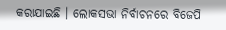କରାଯାଇଛି । ଲୋକସଭା ନିର୍ବାଚନରେ ବିଜେପି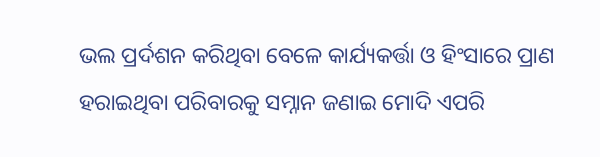ଭଲ ପ୍ରର୍ଦଶନ କରିଥିବା ବେଳେ କାର୍ଯ୍ୟକର୍ତ୍ତା ଓ ହିଂସାରେ ପ୍ରାଣ ହରାଇଥିବା ପରିବାରକୁ ସମ୍ନାନ ଜଣାଇ ମୋଦି ଏପରି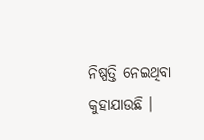ନିଷ୍ପତ୍ତି ନେଇଥିବା କୁହାଯାଉଛି ।